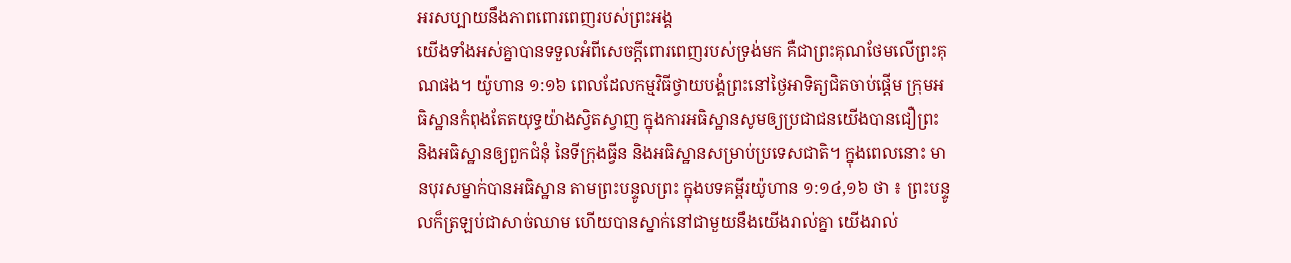អរសប្បាយនឹងភាពពោរពេញរបស់ព្រះអង្គ
យើងទាំងអស់គ្នាបានទទួលអំពីសេចក្តីពោរពេញរបស់ទ្រង់មក គឺជាព្រះគុណថែមលើព្រះគុណផង។ យ៉ូហាន ១:១៦ ពេលដែលកម្មវិធីថ្វាយបង្គំព្រះនៅថ្ងៃអាទិត្យជិតចាប់ផ្តើម ក្រុមអធិស្ឋានកំពុងតែតយុទ្ធយ៉ាងស្វិតស្វាញ ក្នុងការអធិស្ឋានសូមឲ្យប្រជាជនយើងបានជឿព្រះ និងអធិស្ឋានឲ្យពួកជំនុំ នៃទីក្រុងធ្វីន និងអធិស្ឋានសម្រាប់ប្រទេសជាតិ។ ក្នុងពេលនោះ មានបុរសម្នាក់បានអធិស្ឋាន តាមព្រះបន្ទូលព្រះ ក្នុងបទគម្ពីរយ៉ូហាន ១:១៤,១៦ ថា ៖ ព្រះបន្ទូលក៏ត្រឡប់ជាសាច់ឈាម ហើយបានស្នាក់នៅជាមួយនឹងយើងរាល់គ្នា យើងរាល់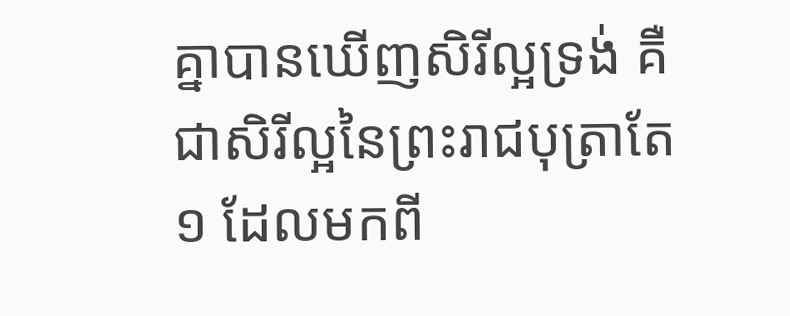គ្នាបានឃើញសិរីល្អទ្រង់ គឺជាសិរីល្អនៃព្រះរាជបុត្រាតែ១ ដែលមកពី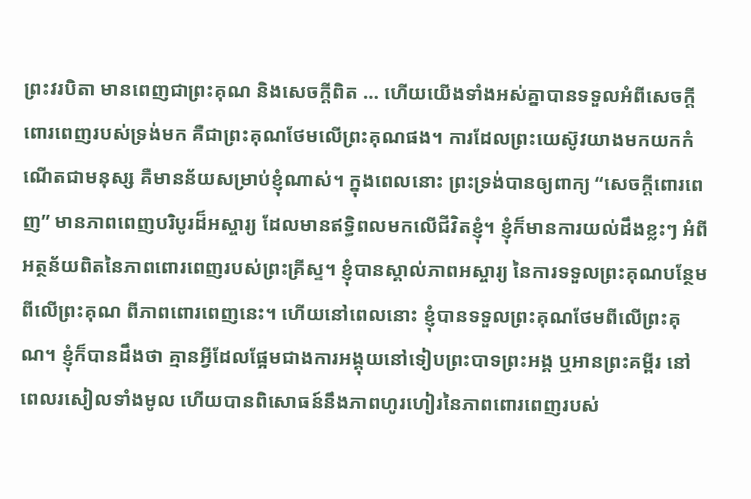ព្រះវរបិតា មានពេញជាព្រះគុណ និងសេចក្តីពិត … ហើយយើងទាំងអស់គ្នាបានទទួលអំពីសេចក្តីពោរពេញរបស់ទ្រង់មក គឺជាព្រះគុណថែមលើព្រះគុណផង។ ការដែលព្រះយេស៊ូវយាងមកយកកំណើតជាមនុស្ស គឺមានន័យសម្រាប់ខ្ញុំណាស់។ ក្នុងពេលនោះ ព្រះទ្រង់បានឲ្យពាក្យ “សេចក្តីពោរពេញ” មានភាពពេញបរិបូរដ៏អស្ចារ្យ ដែលមានឥទ្ធិពលមកលើជីវិតខ្ញុំ។ ខ្ញុំក៏មានការយល់ដឹងខ្លះៗ អំពីអត្ថន័យពិតនៃភាពពោរពេញរបស់ព្រះគ្រីស្ទ។ ខ្ញុំបានស្គាល់ភាពអស្ចារ្យ នៃការទទួលព្រះគុណបន្ថែមពីលើព្រះគុណ ពីភាពពោរពេញនេះ។ ហើយនៅពេលនោះ ខ្ញុំបានទទួលព្រះគុណថែមពីលើព្រះគុណ។ ខ្ញុំក៏បានដឹងថា គ្មានអ្វីដែលផ្អែមជាងការអង្គុយនៅទៀបព្រះបាទព្រះអង្គ ឬអានព្រះគម្ពីរ នៅពេលរសៀលទាំងមូល ហើយបានពិសោធន៍នឹងភាពហូរហៀរនៃភាពពោរពេញរបស់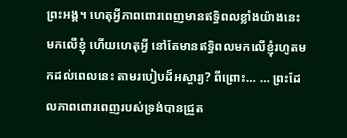ព្រះអង្គ។ ហេតុអ្វីភាពពោរពេញមានឥទ្ធិពលខ្លាំងយ៉ាងនេះ មកលើខ្ញុំ ហើយហេតុអ្វី នៅតែមានឥទ្ធិពលមកលើខ្ញុំរហូតមកដល់ពេលនេះ តាមរបៀបដ៏អស្ចារ្យ? ពីព្រោះ… … ព្រះដែលភាពពោរពេញរបស់ទ្រង់បានជ្រួត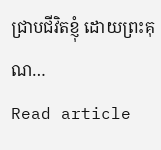ជ្រាបជីវិតខ្ញុំ ដោយព្រះគុណ…
Read article